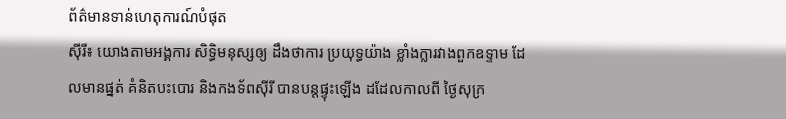ព័ត៌មានទាន់ហេតុការណ៍បំផុត
ស៊ីរី៖ យោងតាមអង្គការ សិទ្ធិមនុស្សឲ្យ ដឹងថាការ ប្រយុទ្ធយ៉ាង ខ្លាំងក្លារវាងពួកឧទ្ទាម ដែលមានផ្នត់ គំនិតបះបោរ និងកងទ័ពស៊ីរី បានបន្តផ្ទុះឡើង ដដែលកាលពី ថ្ងៃសុក្រ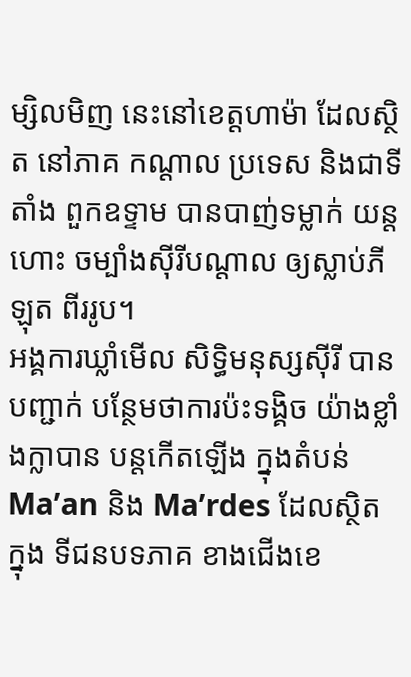ម្សិលមិញ នេះនៅខេត្តហាម៉ា ដែលស្ថិត នៅភាគ កណ្តាល ប្រទេស និងជាទីតាំង ពួកឧទ្ទាម បានបាញ់ទម្លាក់ យន្តហោះ ចម្បាំងស៊ីរីបណ្តាល ឲ្យស្លាប់ភីឡុត ពីររូប។
អង្គការឃ្លាំមើល សិទ្ធិមនុស្សស៊ីរី បានបញ្ជាក់ បន្ថែមថាការប៉ះទង្គិច យ៉ាងខ្លាំងក្លាបាន បន្តកើតឡើង ក្នុងតំបន់ Ma’an និង Ma’rdes ដែលស្ថិតក្នុង ទីជនបទភាគ ខាងជើងខេ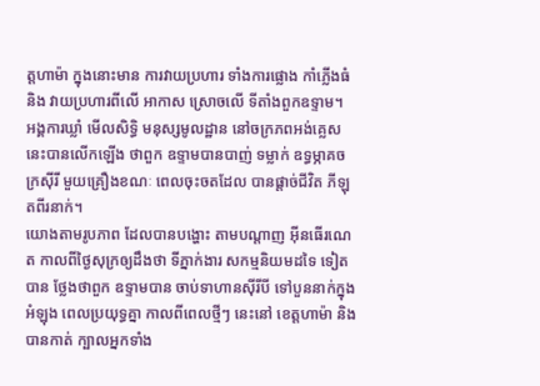ត្តហាម៉ា ក្នុងនោះមាន ការវាយប្រហារ ទាំងការផ្លោង កាំភ្លើងធំនិង វាយប្រហារពីលើ អាកាស ស្រោចលើ ទីតាំងពួកឧទ្ទាម។
អង្គការឃ្លាំ មើលសិទ្ធិ មនុស្សមូលដ្ឋាន នៅចក្រភពអង់គ្លេស នេះបានលើកឡើង ថាពួក ឧទ្ទាមបានបាញ់ ទម្លាក់ ឧទ្ធម្ភាគចក្រស៊ីរី មួយគ្រឿងខណៈ ពេលចុះចតដែល បានផ្តាច់ជីវិត ភីឡុតពីរនាក់។
យោងតាមរូបភាព ដែលបានបង្ហោះ តាមបណ្តាញ អ៊ីនធើរណេត កាលពីថ្ងៃសុក្រឲ្យដឹងថា ទីភ្នាក់ងារ សកម្មនិយមដទៃ ទៀតបាន ថ្លែងថាពួក ឧទ្ទាមបាន ចាប់ទាហានស៊ីរីបី ទៅបួននាក់ក្នុងអំឡុង ពេលប្រយុទ្ធគ្នា កាលពីពេលថ្មីៗ នេះនៅ ខេត្តហាម៉ា និងបានកាត់ ក្បាលអ្នកទាំង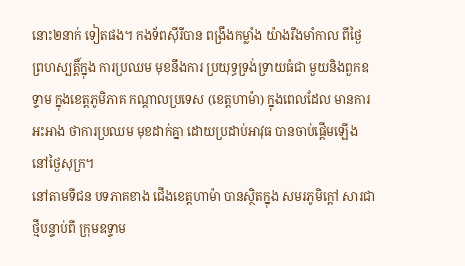នោះ២នាក់ ទៀតផង។ កងទ័ពស៊ីរីបាន ពង្រឹងកម្លាំង យ៉ាងរឹងមាំកាល ពីថ្ងៃ ព្រហស្បត្តិ៍ក្នុង ការប្រឈម មុខនឹងការ ប្រយុទ្ធទ្រង់ទ្រាយធំជា មួយនិងពួកឧទ្ទាម ក្នុងខេត្តភូមិភាគ កណ្តាលប្រទេស (ខេត្តហាម៉ា) ក្នុងពេលដែល មានការអះអាង ថាការប្រឈម មុខដាក់គ្នា ដោយប្រដាប់អាវុធ បានចាប់ផ្តើមឡើង នៅថ្ងៃសុក្រ។
នៅតាមទីជន បទភាគខាង ជើងខេត្តហាម៉ា បានស្ថិតក្នុង សមរភូមិក្តៅ សារជា ថ្មីបន្ទាប់ពី ក្រុមឧទ្ទាម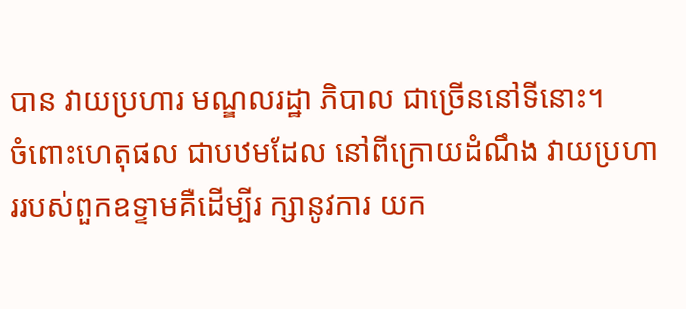បាន វាយប្រហារ មណ្ឌលរដ្ឋា ភិបាល ជាច្រើននៅទីនោះ។
ចំពោះហេតុផល ជាបឋមដែល នៅពីក្រោយដំណឹង វាយប្រហាររបស់ពួកឧទ្ទាមគឺដើម្បីរ ក្សានូវការ យក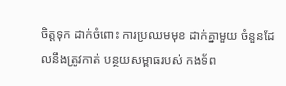ចិត្តទុក ដាក់ចំពោះ ការប្រឈមមុខ ដាក់គ្នាមួយ ចំនួនដែលនឹងត្រូវកាត់ បន្ថយសម្ពាធរបស់ កងទ័ព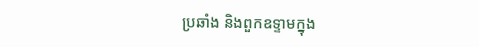ប្រឆាំង និងពួកឧទ្ទាមក្នុង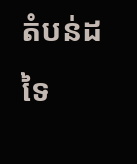តំបន់ដទៃ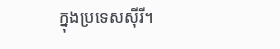ក្នុងប្រទេសស៊ីរី។